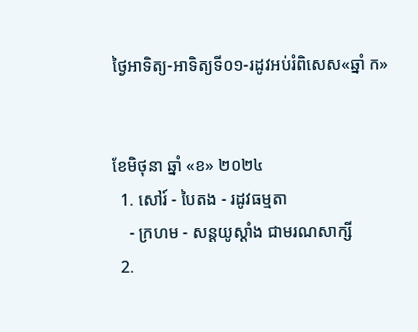ថ្ងៃអាទិត្យ-អាទិត្យទី០១-រដូវអប់រំពិសេស«ឆ្នាំ ក»


ខែមិថុនា ឆ្នាំ «ខ» ២០២៤
  1. សៅរ៍ - បៃតង - រដូវធម្មតា
    - ក្រហម - សន្ដយូស្ដាំង ជាមរណសាក្សី
  2.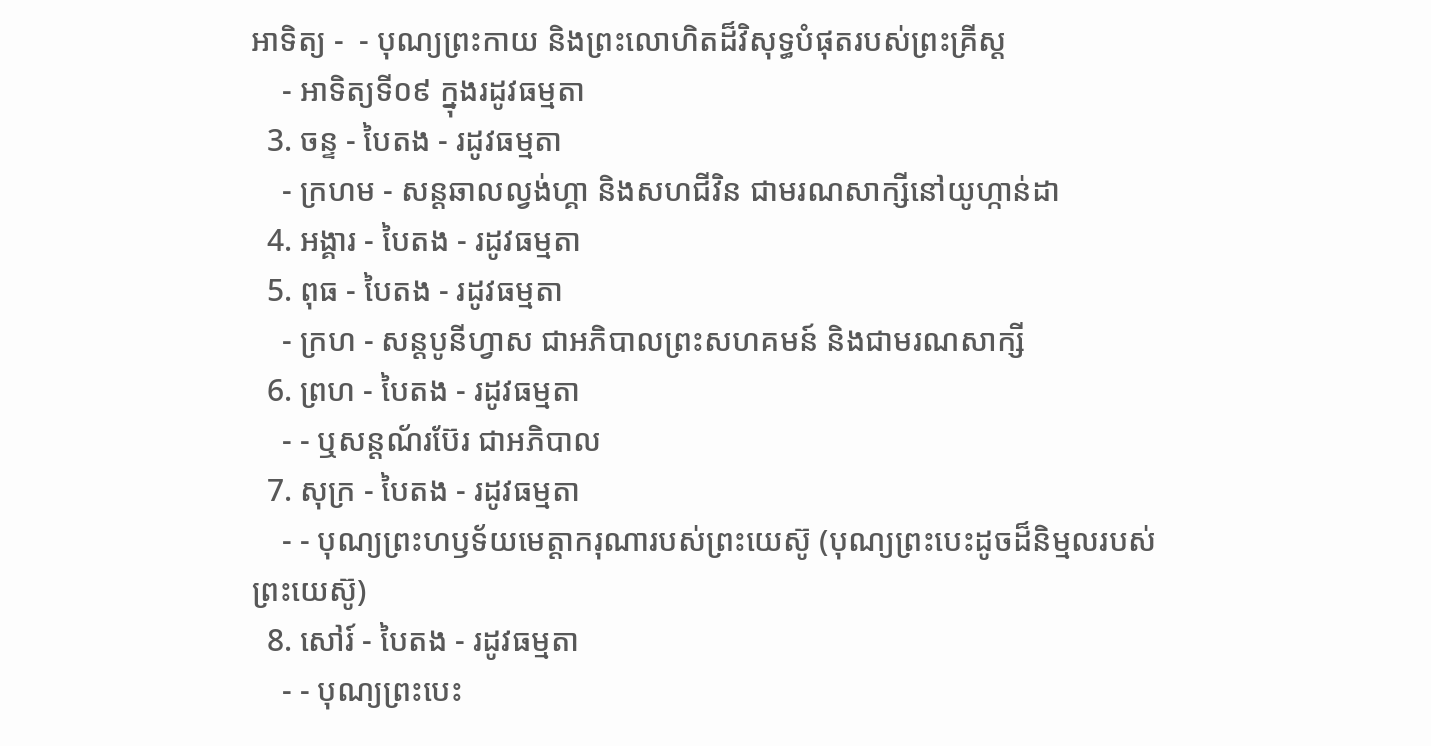អាទិត្យ -  - បុណ្យព្រះកាយ និងព្រះលោហិតដ៏វិសុទ្ធបំផុតរបស់ព្រះគ្រីស្ដ
    - អាទិត្យទី០៩ ក្នុងរដូវធម្មតា
  3. ចន្ទ - បៃតង - រដូវធម្មតា
    - ក្រហម - សន្ដឆាលល្វង់ហ្គា និងសហជីវិន ជាមរណសាក្សីនៅយូហ្កាន់ដា
  4. អង្គារ - បៃតង - រដូវធម្មតា
  5. ពុធ - បៃតង - រដូវធម្មតា
    - ក្រហ - សន្ដបូនីហ្វាស ជាអភិបាលព្រះសហគមន៍ និងជាមរណសាក្សី
  6. ព្រហ - បៃតង - រដូវធម្មតា
    - - ឬសន្ដណ័រប៊ែរ ជាអភិបាល
  7. សុក្រ - បៃតង - រដូវធម្មតា
    - - បុណ្យព្រះហឫទ័យមេត្ដាករុណារបស់ព្រះយេស៊ូ (បុណ្យព្រះបេះដូចដ៏និម្មលរបស់ព្រះយេស៊ូ)
  8. សៅរ៍ - បៃតង - រដូវធម្មតា
    - - បុណ្យព្រះបេះ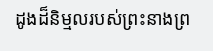ដូងដ៏និម្មលរបស់ព្រះនាងព្រ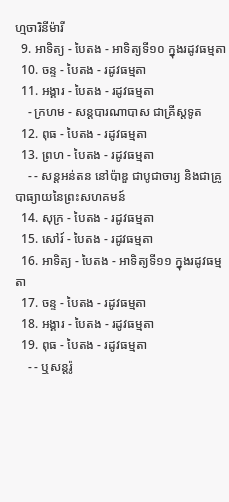ហ្មចារិនីម៉ារី
  9. អាទិត្យ - បៃតង - អាទិត្យទី១០ ក្នុងរដូវធម្មតា
  10. ចន្ទ - បៃតង - រដូវធម្មតា
  11. អង្គារ - បៃតង - រដូវធម្មតា
    - ក្រហម - សន្ដបារណាបាស ជាគ្រីស្ដទូត
  12. ពុធ - បៃតង - រដូវធម្មតា
  13. ព្រហ - បៃតង - រដូវធម្មតា
    - - សន្ដអន់តន នៅប៉ាឌួ ជាបូជាចារ្យ និងជាគ្រូបាធ្យាយនៃព្រះសហគមន៍
  14. សុក្រ - បៃតង - រដូវធម្មតា
  15. សៅរ៍ - បៃតង - រដូវធម្មតា
  16. អាទិត្យ - បៃតង - អាទិត្យទី១១ ក្នុងរដូវធម្មតា
  17. ចន្ទ - បៃតង - រដូវធម្មតា
  18. អង្គារ - បៃតង - រដូវធម្មតា
  19. ពុធ - បៃតង - រដូវធម្មតា
    - - ឬសន្ដរ៉ូ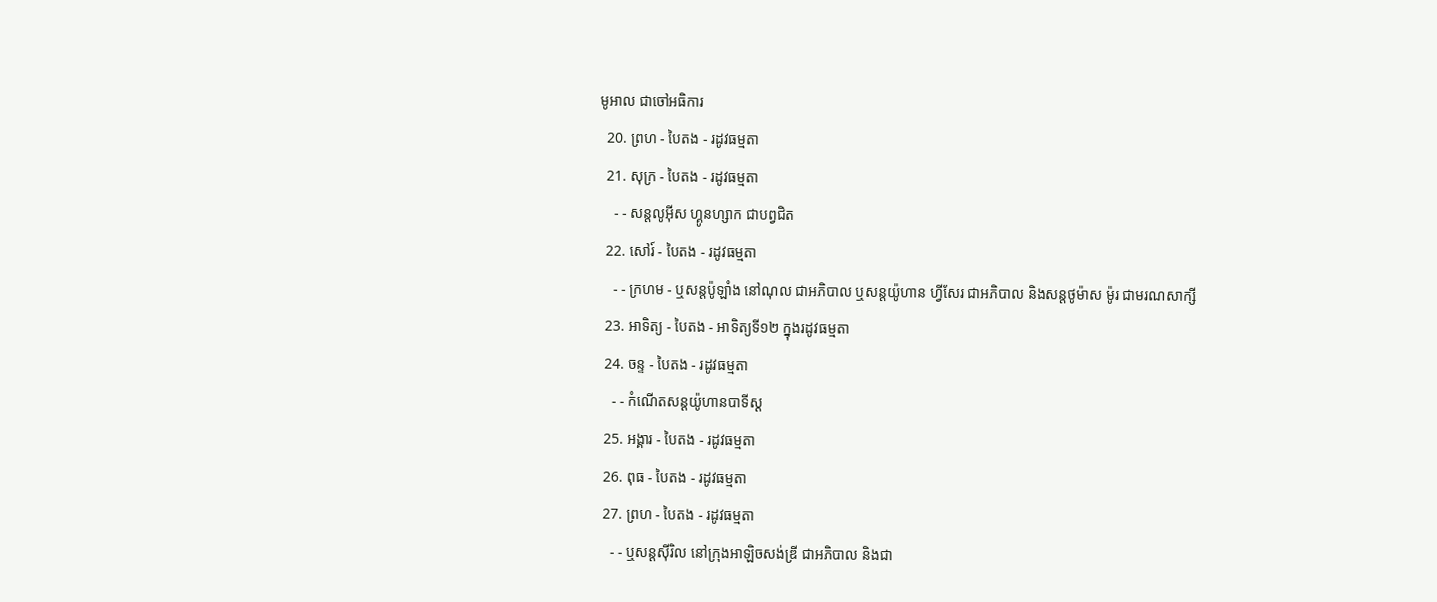មូអាល ជាចៅអធិការ
  20. ព្រហ - បៃតង - រដូវធម្មតា
  21. សុក្រ - បៃតង - រដូវធម្មតា
    - - សន្ដលូអ៊ីស ហ្គូនហ្សាក ជាបព្វជិត
  22. សៅរ៍ - បៃតង - រដូវធម្មតា
    - - ក្រហម - ឬសន្ដប៉ូឡាំង នៅណុល ជាអភិបាល ឬសន្ដយ៉ូហាន ហ្វីសែរ ជាអភិបាល និងសន្ដថូម៉ាស ម៉ូរ ជាមរណសាក្សី
  23. អាទិត្យ - បៃតង - អាទិត្យទី១២ ក្នុងរដូវធម្មតា
  24. ចន្ទ - បៃតង - រដូវធម្មតា
    - - កំណើតសន្ដយ៉ូហានបាទីស្ដ
  25. អង្គារ - បៃតង - រដូវធម្មតា
  26. ពុធ - បៃតង - រដូវធម្មតា
  27. ព្រហ - បៃតង - រដូវធម្មតា
    - - ឬសន្ដស៊ីរិល នៅក្រុងអាឡិចសង់ឌ្រី ជាអភិបាល និងជា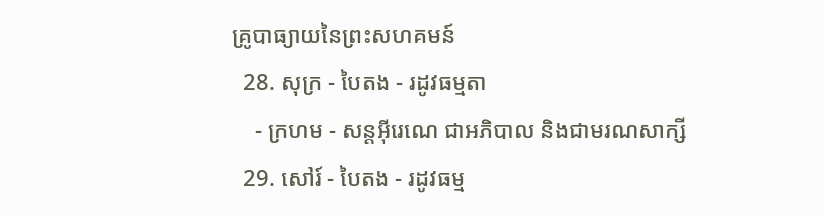គ្រូបាធ្យាយនៃព្រះសហគមន៍
  28. សុក្រ - បៃតង - រដូវធម្មតា
    - ក្រហម - សន្ដអ៊ីរេណេ ជាអភិបាល និងជាមរណសាក្សី
  29. សៅរ៍ - បៃតង - រដូវធម្ម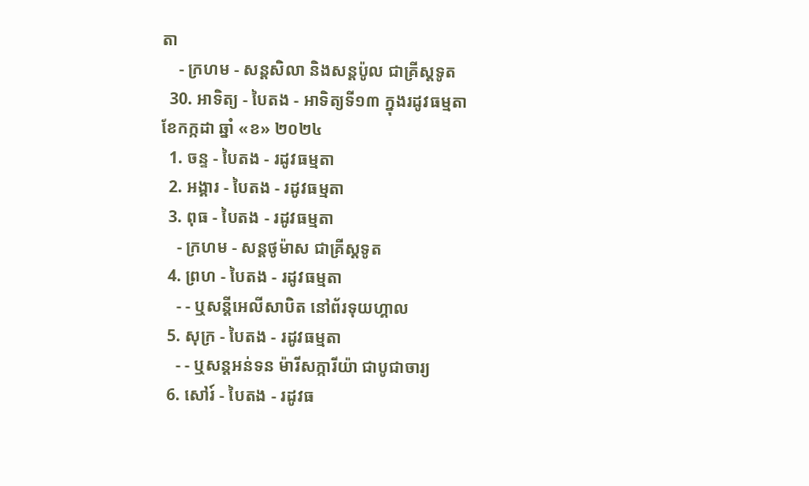តា
    - ក្រហម - សន្ដសិលា និងសន្ដប៉ូល ជាគ្រីស្ដទូត
  30. អាទិត្យ - បៃតង - អាទិត្យទី១៣ ក្នុងរដូវធម្មតា
ខែកក្កដា ឆ្នាំ «ខ» ២០២៤
  1. ចន្ទ - បៃតង - រដូវធម្មតា
  2. អង្គារ - បៃតង - រដូវធម្មតា
  3. ពុធ - បៃតង - រដូវធម្មតា
    - ក្រហម - សន្ដថូម៉ាស ជាគ្រីស្ដទូត
  4. ព្រហ - បៃតង - រដូវធម្មតា
    - - ឬសន្ដីអេលីសាបិត នៅព័រទុយហ្គាល
  5. សុក្រ - បៃតង - រដូវធម្មតា
    - - ឬសន្ដអន់ទន ម៉ារីសក្ការីយ៉ា ជាបូជាចារ្យ
  6. សៅរ៍ - បៃតង - រដូវធ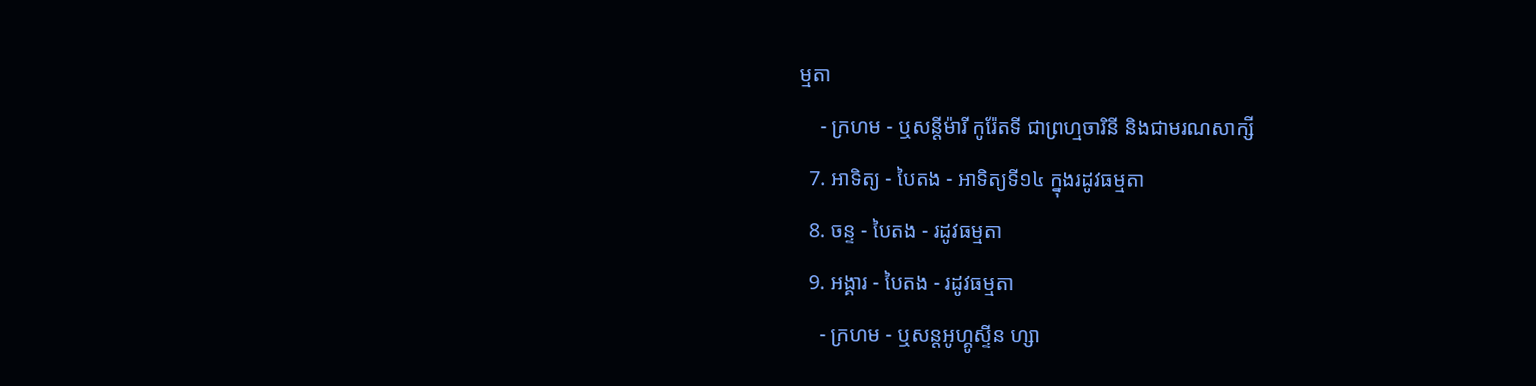ម្មតា
    - ក្រហម - ឬសន្ដីម៉ារី កូរ៉ែតទី ជាព្រហ្មចារិនី និងជាមរណសាក្សី
  7. អាទិត្យ - បៃតង - អាទិត្យទី១៤ ក្នុងរដូវធម្មតា
  8. ចន្ទ - បៃតង - រដូវធម្មតា
  9. អង្គារ - បៃតង - រដូវធម្មតា
    - ក្រហម - ឬសន្ដអូហ្គូស្ទីន ហ្សា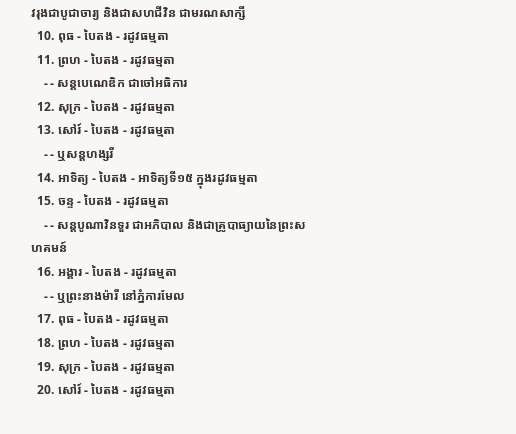វរុងជាបូជាចារ្យ និងជាសហជីវិន ជាមរណសាក្សី
  10. ពុធ - បៃតង - រដូវធម្មតា
  11. ព្រហ - បៃតង - រដូវធម្មតា
    - - សន្ដបេណេឌិក ជាចៅអធិការ
  12. សុក្រ - បៃតង - រដូវធម្មតា
  13. សៅរ៍ - បៃតង - រដូវធម្មតា
    - - ឬសន្ដហង្សរី
  14. អាទិត្យ - បៃតង - អាទិត្យទី១៥ ក្នុងរដូវធម្មតា
  15. ចន្ទ - បៃតង - រដូវធម្មតា
    - - សន្ដបូណាវិនទួរ ជាអភិបាល និងជាគ្រូបាធ្យាយនៃព្រះសហគមន៍
  16. អង្គារ - បៃតង - រដូវធម្មតា
    - - ឬព្រះនាងម៉ារី នៅភ្នំការមែល
  17. ពុធ - បៃតង - រដូវធម្មតា
  18. ព្រហ - បៃតង - រដូវធម្មតា
  19. សុក្រ - បៃតង - រដូវធម្មតា
  20. សៅរ៍ - បៃតង - រដូវធម្មតា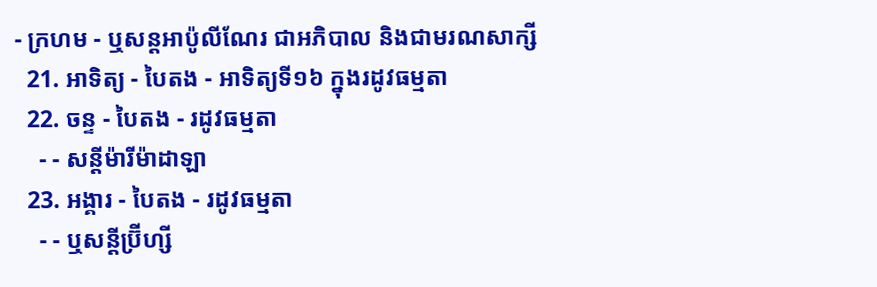- ក្រហម - ឬសន្ដអាប៉ូលីណែរ ជាអភិបាល និងជាមរណសាក្សី
  21. អាទិត្យ - បៃតង - អាទិត្យទី១៦ ក្នុងរដូវធម្មតា
  22. ចន្ទ - បៃតង - រដូវធម្មតា
    - - សន្ដីម៉ារីម៉ាដាឡា
  23. អង្គារ - បៃតង - រដូវធម្មតា
    - - ឬសន្ដីប្រ៊ីហ្សី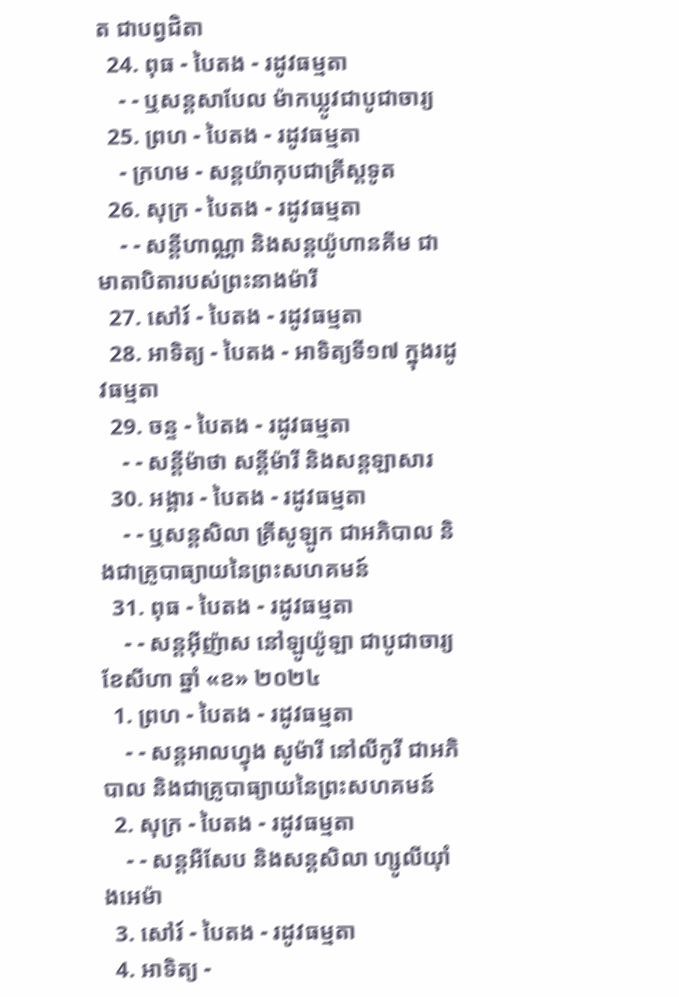ត ជាបព្វជិតា
  24. ពុធ - បៃតង - រដូវធម្មតា
    - - ឬសន្ដសាបែល ម៉ាកឃ្លូវជាបូជាចារ្យ
  25. ព្រហ - បៃតង - រដូវធម្មតា
    - ក្រហម - សន្ដយ៉ាកុបជាគ្រីស្ដទូត
  26. សុក្រ - បៃតង - រដូវធម្មតា
    - - សន្ដីហាណ្ណា និងសន្ដយ៉ូហានគីម ជាមាតាបិតារបស់ព្រះនាងម៉ារី
  27. សៅរ៍ - បៃតង - រដូវធម្មតា
  28. អាទិត្យ - បៃតង - អាទិត្យទី១៧ ក្នុងរដូវធម្មតា
  29. ចន្ទ - បៃតង - រដូវធម្មតា
    - - សន្ដីម៉ាថា សន្ដីម៉ារី និងសន្ដឡាសារ
  30. អង្គារ - បៃតង - រដូវធម្មតា
    - - ឬសន្ដសិលា គ្រីសូឡូក ជាអភិបាល និងជាគ្រូបាធ្យាយនៃព្រះសហគមន៍
  31. ពុធ - បៃតង - រដូវធម្មតា
    - - សន្ដអ៊ីញ៉ាស នៅឡូយ៉ូឡា ជាបូជាចារ្យ
ខែសីហា ឆ្នាំ «ខ» ២០២៤
  1. ព្រហ - បៃតង - រដូវធម្មតា
    - - សន្ដអាលហ្វុង សូម៉ារី នៅលីកូរី ជាអភិបាល និងជាគ្រូបាធ្យាយនៃព្រះសហគមន៍
  2. សុក្រ - បៃតង - រដូវធម្មតា
    - - សន្តអឺសែប និងសន្តសិលា ហ្សូលីយ៉ាំងអេម៉ា
  3. សៅរ៍ - បៃតង - រដូវធម្មតា
  4. អាទិត្យ -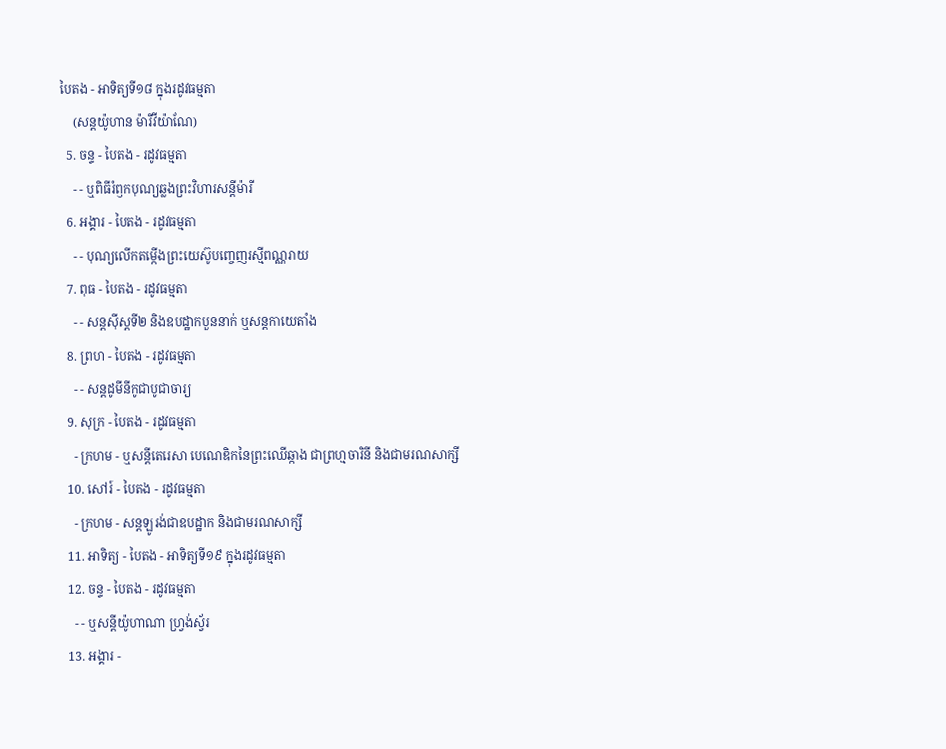បៃតង - អាទិត្យទី១៨ ក្នុងរដូវធម្មតា
    (សន្តយ៉ូហាន ម៉ារីវីយ៉ាណែ)
  5. ចន្ទ - បៃតង - រដូវធម្មតា
    - - ឬពិធីរំឭកបុណ្យឆ្លងព្រះវិហារសន្តីម៉ារី
  6. អង្គារ - បៃតង - រដូវធម្មតា
    - - បុណ្យលើកតម្កើងព្រះយេស៊ូបញ្ចេញរស្មីពណ្ណរាយ
  7. ពុធ - បៃតង - រដូវធម្មតា
    - - សន្តស៊ីស្តទី២ និងឧបដ្ឋាកបួននាក់ ឬសន្តកាយេតាំង
  8. ព្រហ - បៃតង - រដូវធម្មតា
    - - សន្តដូមីនីកូជាបូជាចារ្យ
  9. សុក្រ - បៃតង - រដូវធម្មតា
    - ក្រហម - ឬសន្ដីតេរេសា បេណេឌិកនៃព្រះឈើឆ្កាង ជាព្រហ្មចារិនី និងជាមរណសាក្សី
  10. សៅរ៍ - បៃតង - រដូវធម្មតា
    - ក្រហម - សន្តឡូរង់ជាឧបដ្ឋាក និងជាមរណសាក្សី
  11. អាទិត្យ - បៃតង - អាទិត្យទី១៩ ក្នុងរដូវធម្មតា
  12. ចន្ទ - បៃតង - រដូវធម្មតា
    - - ឬសន្តីយ៉ូហាណា ហ្រ្វង់ស្វ័រ
  13. អង្គារ -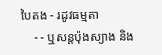បៃតង - រដូវធម្មតា
    - - ឬសន្តប៉ុងស្យាង និង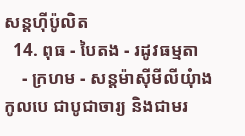សន្តហ៊ីប៉ូលិត
  14. ពុធ - បៃតង - រដូវធម្មតា
    - ក្រហម - សន្តម៉ាស៊ីមីលីយុំាងកូលបេ ជាបូជាចារ្យ និងជាមរ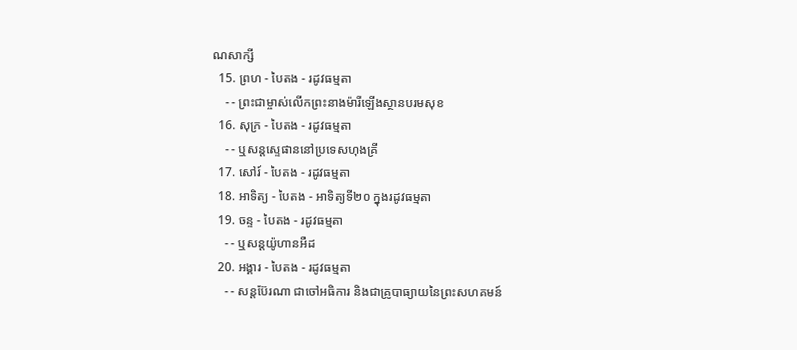ណសាក្សី
  15. ព្រហ - បៃតង - រដូវធម្មតា
    - - ព្រះជាម្ចាស់លើកព្រះនាងម៉ារីឡើងស្ថានបរមសុខ
  16. សុក្រ - បៃតង - រដូវធម្មតា
    - - ឬសន្តស្ទេផាននៅប្រទេសហុងគ្រី
  17. សៅរ៍ - បៃតង - រដូវធម្មតា
  18. អាទិត្យ - បៃតង - អាទិត្យទី២០ ក្នុងរដូវធម្មតា
  19. ចន្ទ - បៃតង - រដូវធម្មតា
    - - ឬសន្តយ៉ូហានអឺដ
  20. អង្គារ - បៃតង - រដូវធម្មតា
    - - សន្តប៊ែរណា ជាចៅអធិការ និងជាគ្រូបាធ្យាយនៃព្រះសហគមន៍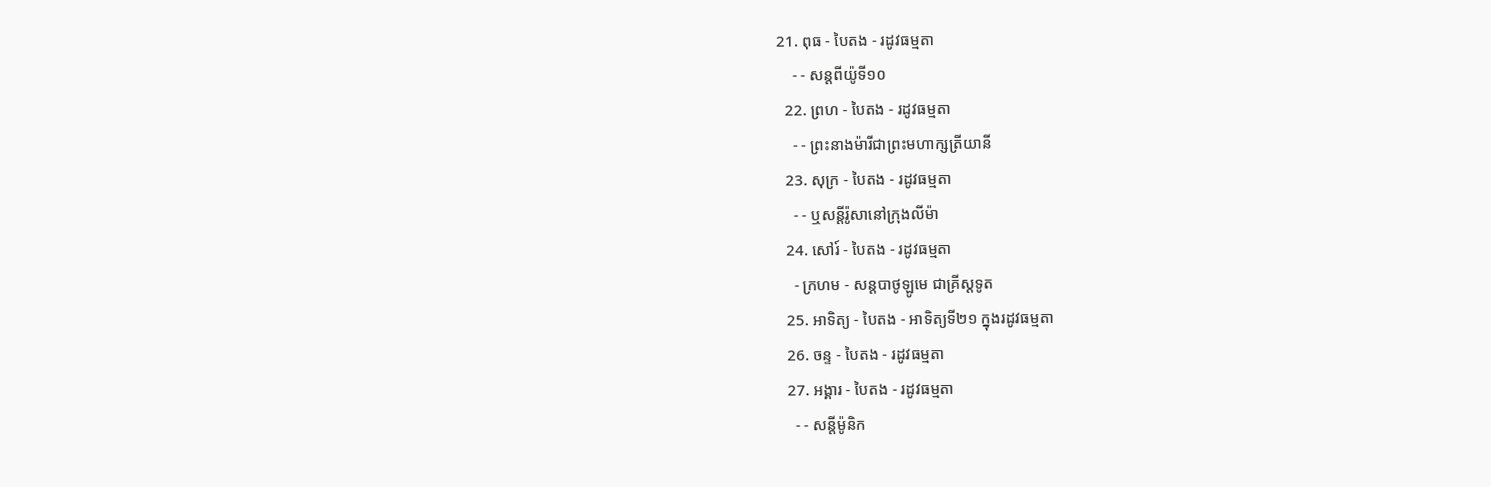21. ពុធ - បៃតង - រដូវធម្មតា
    - - សន្តពីយ៉ូទី១០
  22. ព្រហ - បៃតង - រដូវធម្មតា
    - - ព្រះនាងម៉ារីជាព្រះមហាក្សត្រីយានី
  23. សុក្រ - បៃតង - រដូវធម្មតា
    - - ឬសន្តីរ៉ូសានៅក្រុងលីម៉ា
  24. សៅរ៍ - បៃតង - រដូវធម្មតា
    - ក្រហម - សន្តបាថូឡូមេ ជាគ្រីស្ដទូត
  25. អាទិត្យ - បៃតង - អាទិត្យទី២១ ក្នុងរដូវធម្មតា
  26. ចន្ទ - បៃតង - រដូវធម្មតា
  27. អង្គារ - បៃតង - រដូវធម្មតា
    - - សន្ដីម៉ូនិក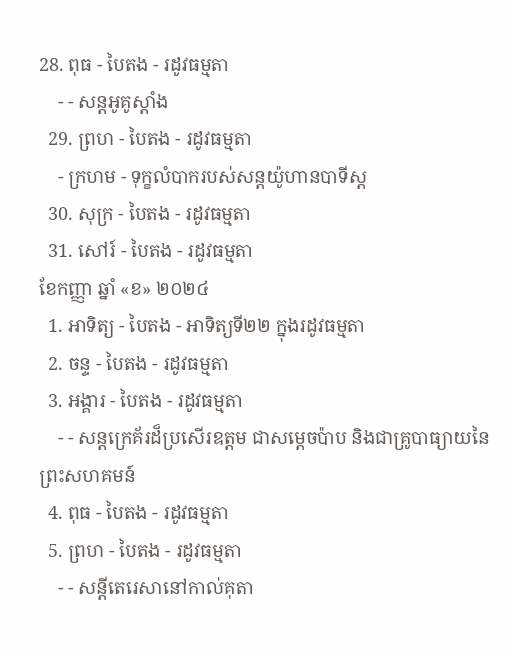28. ពុធ - បៃតង - រដូវធម្មតា
    - - សន្តអូគូស្តាំង
  29. ព្រហ - បៃតង - រដូវធម្មតា
    - ក្រហម - ទុក្ខលំបាករបស់សន្តយ៉ូហានបាទីស្ដ
  30. សុក្រ - បៃតង - រដូវធម្មតា
  31. សៅរ៍ - បៃតង - រដូវធម្មតា
ខែកញ្ញា ឆ្នាំ «ខ» ២០២៤
  1. អាទិត្យ - បៃតង - អាទិត្យទី២២ ក្នុងរដូវធម្មតា
  2. ចន្ទ - បៃតង - រដូវធម្មតា
  3. អង្គារ - បៃតង - រដូវធម្មតា
    - - សន្តក្រេគ័រដ៏ប្រសើរឧត្តម ជាសម្ដេចប៉ាប និងជាគ្រូបាធ្យាយនៃព្រះសហគមន៍
  4. ពុធ - បៃតង - រដូវធម្មតា
  5. ព្រហ - បៃតង - រដូវធម្មតា
    - - សន្តីតេរេសានៅកាល់គុតា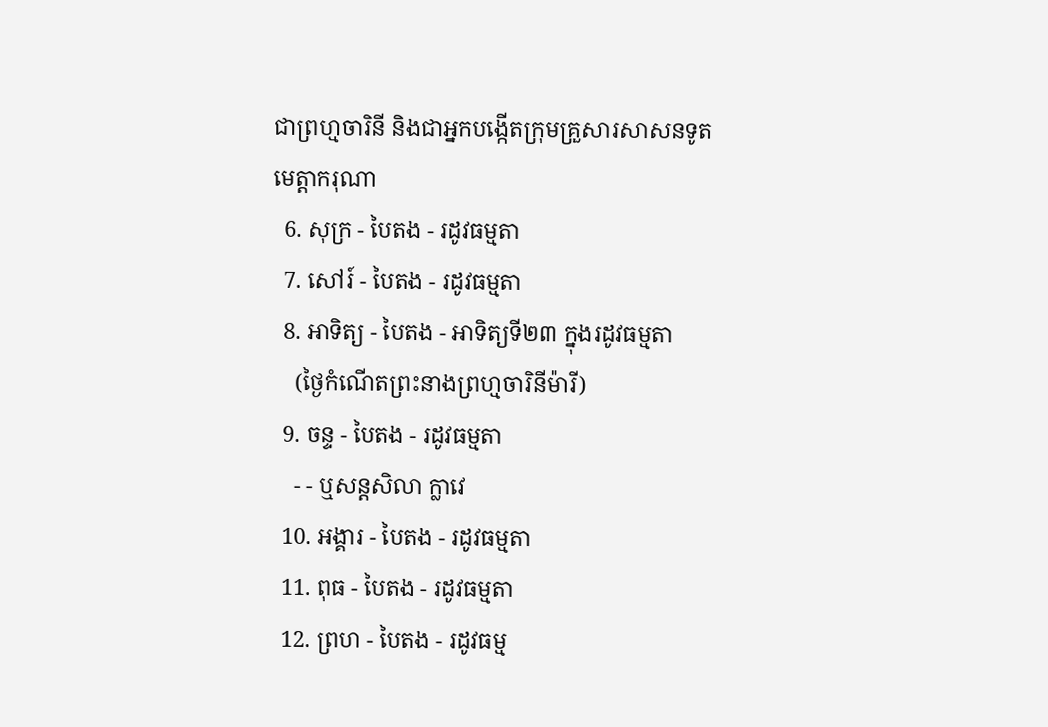ជាព្រហ្មចារិនី និងជាអ្នកបង្កើតក្រុមគ្រួសារសាសនទូតមេត្ដាករុណា
  6. សុក្រ - បៃតង - រដូវធម្មតា
  7. សៅរ៍ - បៃតង - រដូវធម្មតា
  8. អាទិត្យ - បៃតង - អាទិត្យទី២៣ ក្នុងរដូវធម្មតា
    (ថ្ងៃកំណើតព្រះនាងព្រហ្មចារិនីម៉ារី)
  9. ចន្ទ - បៃតង - រដូវធម្មតា
    - - ឬសន្តសិលា ក្លាវេ
  10. អង្គារ - បៃតង - រដូវធម្មតា
  11. ពុធ - បៃតង - រដូវធម្មតា
  12. ព្រហ - បៃតង - រដូវធម្ម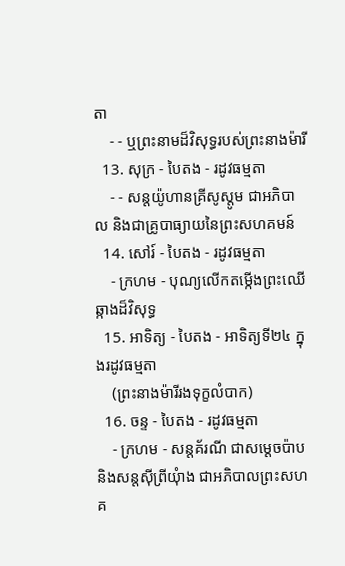តា
    - - ឬព្រះនាមដ៏វិសុទ្ធរបស់ព្រះនាងម៉ារី
  13. សុក្រ - បៃតង - រដូវធម្មតា
    - - សន្តយ៉ូហានគ្រីសូស្តូម ជាអភិបាល និងជាគ្រូបាធ្យាយនៃព្រះសហគមន៍
  14. សៅរ៍ - បៃតង - រដូវធម្មតា
    - ក្រហម - បុណ្យលើកតម្កើងព្រះឈើឆ្កាងដ៏វិសុទ្ធ
  15. អាទិត្យ - បៃតង - អាទិត្យទី២៤ ក្នុងរដូវធម្មតា
    (ព្រះនាងម៉ារីរងទុក្ខលំបាក)
  16. ចន្ទ - បៃតង - រដូវធម្មតា
    - ក្រហម - សន្តគ័រណី ជាសម្ដេចប៉ាប និងសន្តស៊ីព្រីយុំាង ជាអភិបាលព្រះសហគ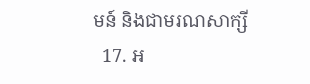មន៍ និងជាមរណសាក្សី
  17. អ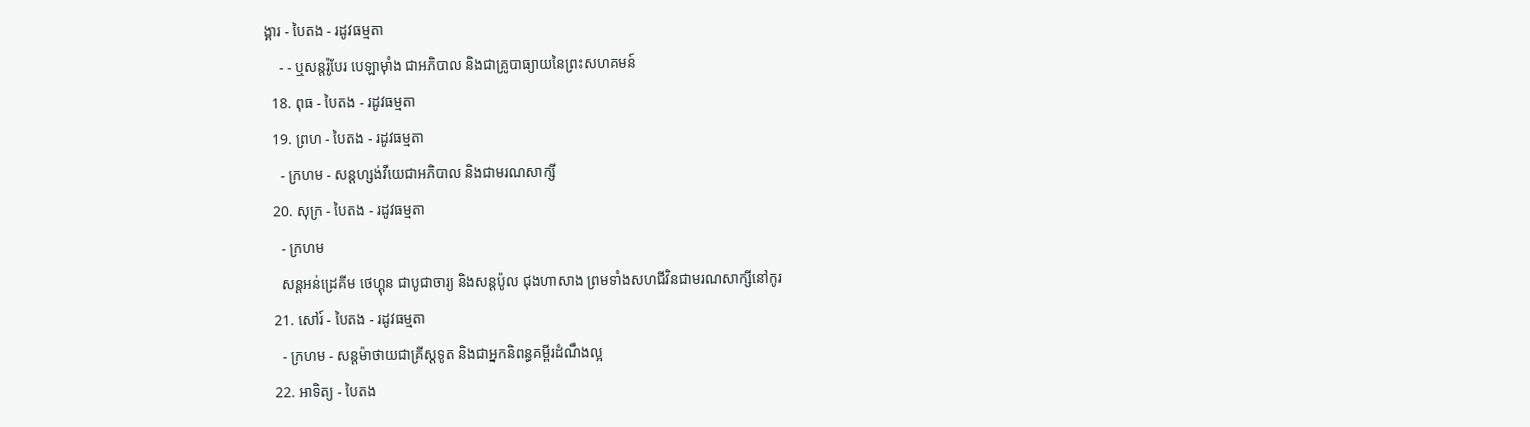ង្គារ - បៃតង - រដូវធម្មតា
    - - ឬសន្តរ៉ូបែរ បេឡាម៉ាំង ជាអភិបាល និងជាគ្រូបាធ្យាយនៃព្រះសហគមន៍
  18. ពុធ - បៃតង - រដូវធម្មតា
  19. ព្រហ - បៃតង - រដូវធម្មតា
    - ក្រហម - សន្តហ្សង់វីយេជាអភិបាល និងជាមរណសាក្សី
  20. សុក្រ - បៃតង - រដូវធម្មតា
    - ក្រហម
    សន្តអន់ដ្រេគីម ថេហ្គុន ជាបូជាចារ្យ និងសន្តប៉ូល ជុងហាសាង ព្រមទាំងសហជីវិនជាមរណសាក្សីនៅកូរ
  21. សៅរ៍ - បៃតង - រដូវធម្មតា
    - ក្រហម - សន្តម៉ាថាយជាគ្រីស្តទូត និងជាអ្នកនិពន្ធគម្ពីរដំណឹងល្អ
  22. អាទិត្យ - បៃតង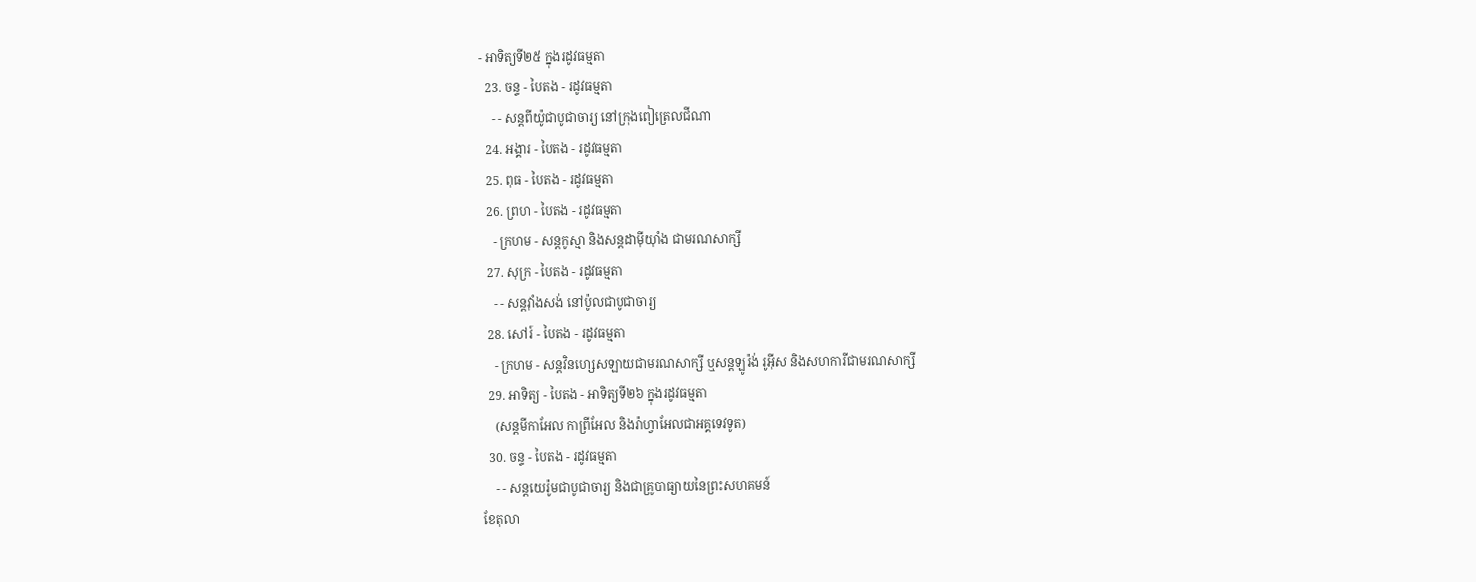- អាទិត្យទី២៥ ក្នុងរដូវធម្មតា
  23. ចន្ទ - បៃតង - រដូវធម្មតា
    - - សន្តពីយ៉ូជាបូជាចារ្យ នៅក្រុងពៀត្រេលជីណា
  24. អង្គារ - បៃតង - រដូវធម្មតា
  25. ពុធ - បៃតង - រដូវធម្មតា
  26. ព្រហ - បៃតង - រដូវធម្មតា
    - ក្រហម - សន្តកូស្មា និងសន្តដាម៉ីយុាំង ជាមរណសាក្សី
  27. សុក្រ - បៃតង - រដូវធម្មតា
    - - សន្តវុាំងសង់ នៅប៉ូលជាបូជាចារ្យ
  28. សៅរ៍ - បៃតង - រដូវធម្មតា
    - ក្រហម - សន្តវិនហ្សេសឡាយជាមរណសាក្សី ឬសន្តឡូរ៉ង់ រូអ៊ីស និងសហការីជាមរណសាក្សី
  29. អាទិត្យ - បៃតង - អាទិត្យទី២៦ ក្នុងរដូវធម្មតា
    (សន្តមីកាអែល កាព្រីអែល និងរ៉ាហ្វាអែលជាអគ្គទេវទូត)
  30. ចន្ទ - បៃតង - រដូវធម្មតា
    - - សន្ដយេរ៉ូមជាបូជាចារ្យ និងជាគ្រូបាធ្យាយនៃព្រះសហគមន៍
ខែតុលា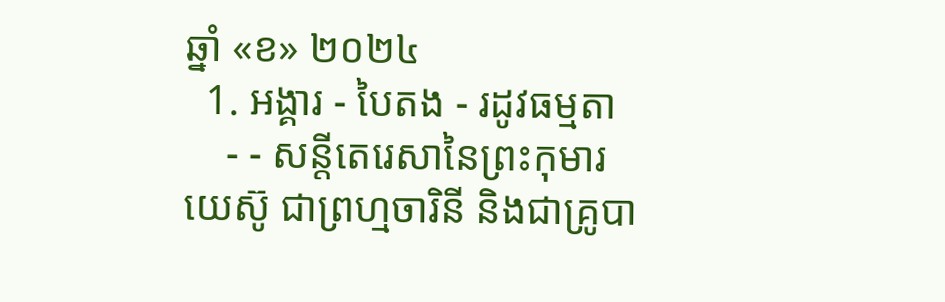ឆ្នាំ «ខ» ២០២៤
  1. អង្គារ - បៃតង - រដូវធម្មតា
    - - សន្តីតេរេសានៃព្រះកុមារយេស៊ូ ជាព្រហ្មចារិនី និងជាគ្រូបា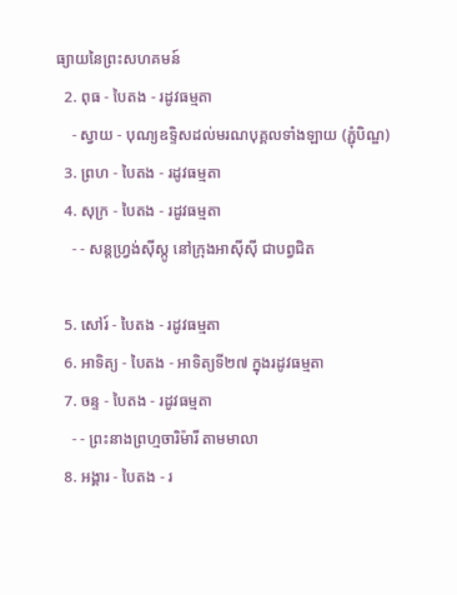ធ្យាយនៃព្រះសហគមន៍
  2. ពុធ - បៃតង - រដូវធម្មតា
    - ស្វាយ - បុណ្យឧទ្ទិសដល់មរណបុគ្គលទាំងឡាយ (ភ្ជុំបិណ្ឌ)
  3. ព្រហ - បៃតង - រដូវធម្មតា
  4. សុក្រ - បៃតង - រដូវធម្មតា
    - - សន្តហ្វ្រង់ស៊ីស្កូ នៅក្រុងអាស៊ីស៊ី ជាបព្វជិត

  5. សៅរ៍ - បៃតង - រដូវធម្មតា
  6. អាទិត្យ - បៃតង - អាទិត្យទី២៧ ក្នុងរដូវធម្មតា
  7. ចន្ទ - បៃតង - រដូវធម្មតា
    - - ព្រះនាងព្រហ្មចារិម៉ារី តាមមាលា
  8. អង្គារ - បៃតង - រ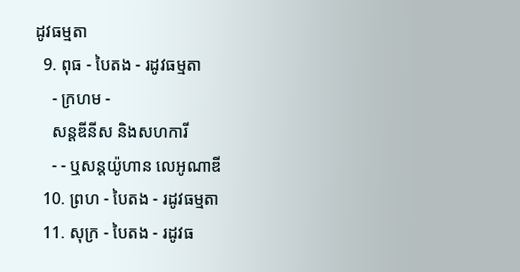ដូវធម្មតា
  9. ពុធ - បៃតង - រដូវធម្មតា
    - ក្រហម -
    សន្តឌីនីស និងសហការី
    - - ឬសន្តយ៉ូហាន លេអូណាឌី
  10. ព្រហ - បៃតង - រដូវធម្មតា
  11. សុក្រ - បៃតង - រដូវធ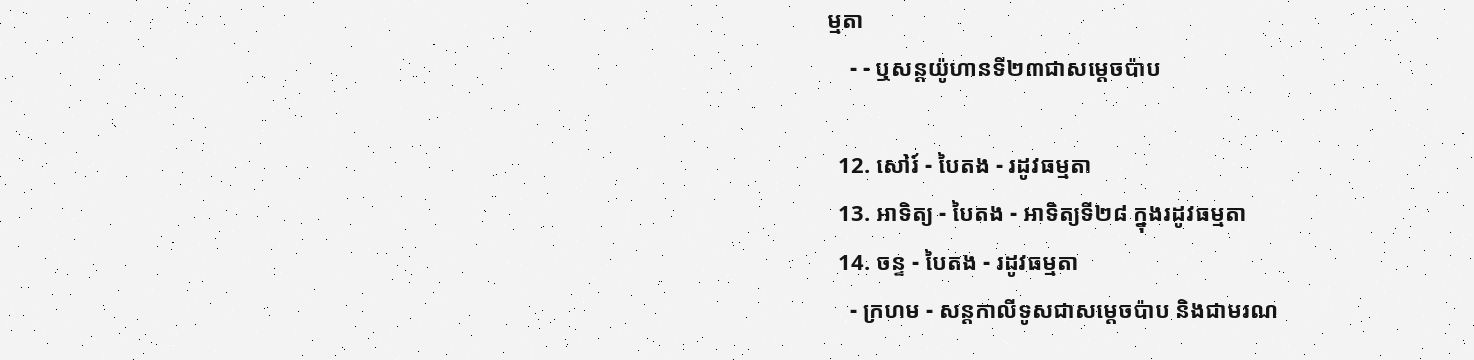ម្មតា
    - - ឬសន្តយ៉ូហានទី២៣ជាសម្តេចប៉ាប

  12. សៅរ៍ - បៃតង - រដូវធម្មតា
  13. អាទិត្យ - បៃតង - អាទិត្យទី២៨ ក្នុងរដូវធម្មតា
  14. ចន្ទ - បៃតង - រដូវធម្មតា
    - ក្រហម - សន្ដកាលីទូសជាសម្ដេចប៉ាប និងជាមរណ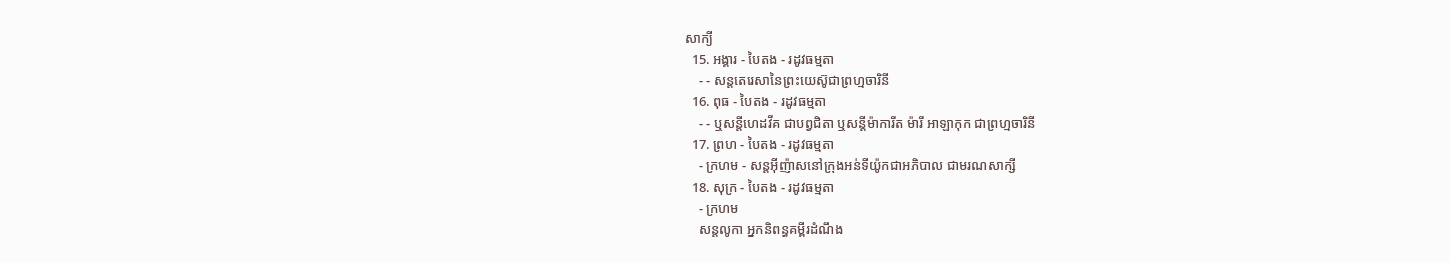សាក្យី
  15. អង្គារ - បៃតង - រដូវធម្មតា
    - - សន្តតេរេសានៃព្រះយេស៊ូជាព្រហ្មចារិនី
  16. ពុធ - បៃតង - រដូវធម្មតា
    - - ឬសន្ដីហេដវីគ ជាបព្វជិតា ឬសន្ដីម៉ាការីត ម៉ារី អាឡាកុក ជាព្រហ្មចារិនី
  17. ព្រហ - បៃតង - រដូវធម្មតា
    - ក្រហម - សន្តអ៊ីញ៉ាសនៅក្រុងអន់ទីយ៉ូកជាអភិបាល ជាមរណសាក្សី
  18. សុក្រ - បៃតង - រដូវធម្មតា
    - ក្រហម
    សន្តលូកា អ្នកនិពន្ធគម្ពីរដំណឹង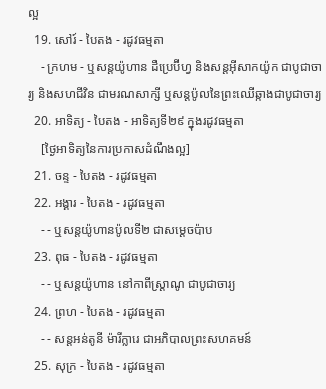ល្អ
  19. សៅរ៍ - បៃតង - រដូវធម្មតា
    - ក្រហម - ឬសន្ដយ៉ូហាន ដឺប្រេប៊ីហ្វ និងសន្ដអ៊ីសាកយ៉ូក ជាបូជាចារ្យ និងសហជីវិន ជាមរណសាក្សី ឬសន្ដប៉ូលនៃព្រះឈើឆ្កាងជាបូជាចារ្យ
  20. អាទិត្យ - បៃតង - អាទិត្យទី២៩ ក្នុងរដូវធម្មតា
    [ថ្ងៃអាទិត្យនៃការប្រកាសដំណឹងល្អ]
  21. ចន្ទ - បៃតង - រដូវធម្មតា
  22. អង្គារ - បៃតង - រដូវធម្មតា
    - - ឬសន្តយ៉ូហានប៉ូលទី២ ជាសម្ដេចប៉ាប
  23. ពុធ - បៃតង - រដូវធម្មតា
    - - ឬសន្ដយ៉ូហាន នៅកាពីស្រ្ដាណូ ជាបូជាចារ្យ
  24. ព្រហ - បៃតង - រដូវធម្មតា
    - - សន្តអន់តូនី ម៉ារីក្លារេ ជាអភិបាលព្រះសហគមន៍
  25. សុក្រ - បៃតង - រដូវធម្មតា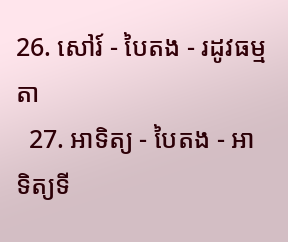26. សៅរ៍ - បៃតង - រដូវធម្មតា
  27. អាទិត្យ - បៃតង - អាទិត្យទី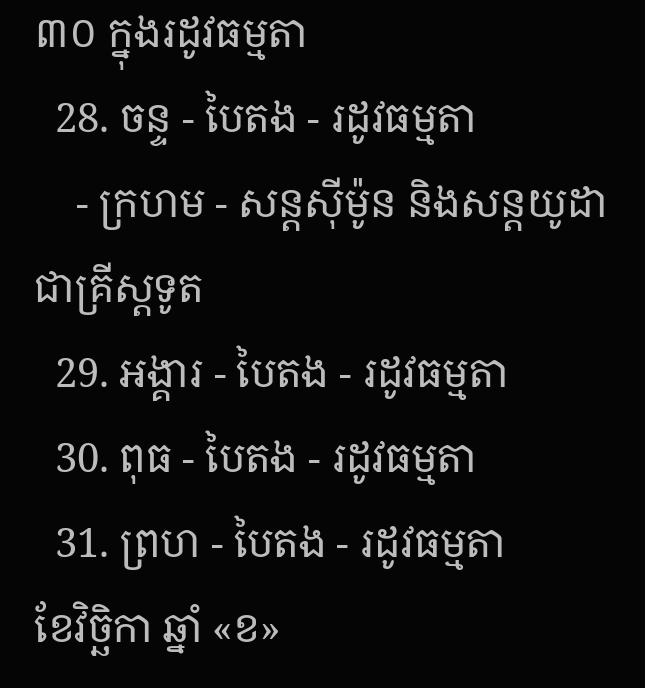៣០ ក្នុងរដូវធម្មតា
  28. ចន្ទ - បៃតង - រដូវធម្មតា
    - ក្រហម - សន្ដស៊ីម៉ូន និងសន្ដយូដា ជាគ្រីស្ដទូត
  29. អង្គារ - បៃតង - រដូវធម្មតា
  30. ពុធ - បៃតង - រដូវធម្មតា
  31. ព្រហ - បៃតង - រដូវធម្មតា
ខែវិច្ឆិកា ឆ្នាំ «ខ»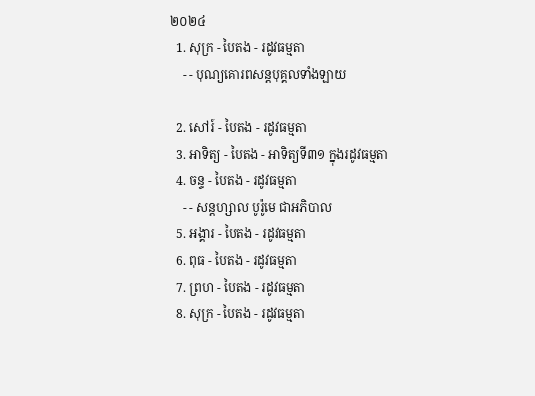២០២៤
  1. សុក្រ - បៃតង - រដូវធម្មតា
    - - បុណ្យគោរពសន្ដបុគ្គលទាំងឡាយ

  2. សៅរ៍ - បៃតង - រដូវធម្មតា
  3. អាទិត្យ - បៃតង - អាទិត្យទី៣១ ក្នុងរដូវធម្មតា
  4. ចន្ទ - បៃតង - រដូវធម្មតា
    - - សន្ដហ្សាល បូរ៉ូមេ ជាអភិបាល
  5. អង្គារ - បៃតង - រដូវធម្មតា
  6. ពុធ - បៃតង - រដូវធម្មតា
  7. ព្រហ - បៃតង - រដូវធម្មតា
  8. សុក្រ - បៃតង - រដូវធម្មតា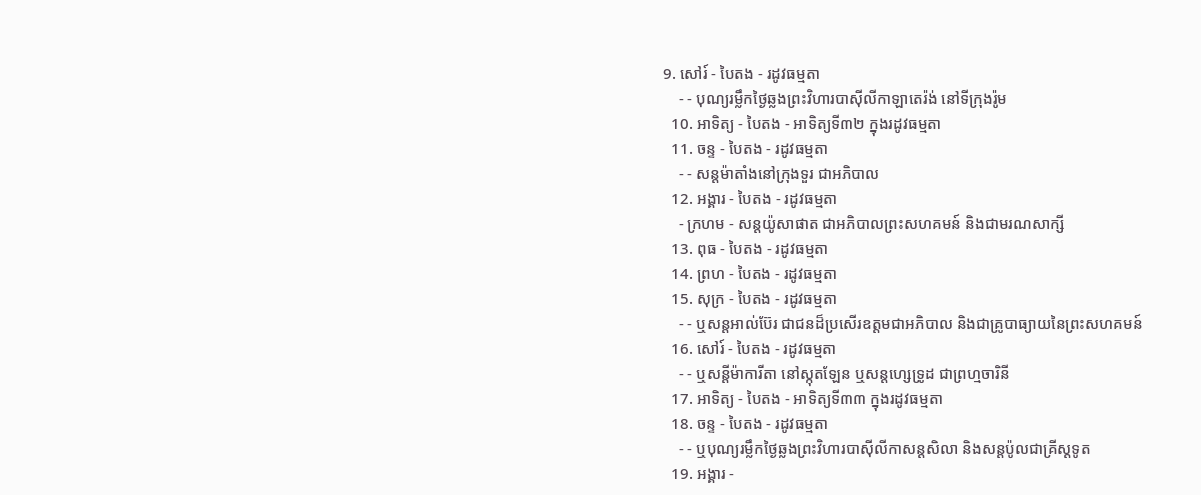9. សៅរ៍ - បៃតង - រដូវធម្មតា
    - - បុណ្យរម្លឹកថ្ងៃឆ្លងព្រះវិហារបាស៊ីលីកាឡាតេរ៉ង់ នៅទីក្រុងរ៉ូម
  10. អាទិត្យ - បៃតង - អាទិត្យទី៣២ ក្នុងរដូវធម្មតា
  11. ចន្ទ - បៃតង - រដូវធម្មតា
    - - សន្ដម៉ាតាំងនៅក្រុងទួរ ជាអភិបាល
  12. អង្គារ - បៃតង - រដូវធម្មតា
    - ក្រហម - សន្ដយ៉ូសាផាត ជាអភិបាលព្រះសហគមន៍ និងជាមរណសាក្សី
  13. ពុធ - បៃតង - រដូវធម្មតា
  14. ព្រហ - បៃតង - រដូវធម្មតា
  15. សុក្រ - បៃតង - រដូវធម្មតា
    - - ឬសន្ដអាល់ប៊ែរ ជាជនដ៏ប្រសើរឧត្ដមជាអភិបាល និងជាគ្រូបាធ្យាយនៃព្រះសហគមន៍
  16. សៅរ៍ - បៃតង - រដូវធម្មតា
    - - ឬសន្ដីម៉ាការីតា នៅស្កុតឡែន ឬសន្ដហ្សេទ្រូដ ជាព្រហ្មចារិនី
  17. អាទិត្យ - បៃតង - អាទិត្យទី៣៣ ក្នុងរដូវធម្មតា
  18. ចន្ទ - បៃតង - រដូវធម្មតា
    - - ឬបុណ្យរម្លឹកថ្ងៃឆ្លងព្រះវិហារបាស៊ីលីកាសន្ដសិលា និងសន្ដប៉ូលជាគ្រីស្ដទូត
  19. អង្គារ -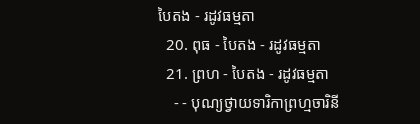បៃតង - រដូវធម្មតា
  20. ពុធ - បៃតង - រដូវធម្មតា
  21. ព្រហ - បៃតង - រដូវធម្មតា
    - - បុណ្យថ្វាយទារិកាព្រហ្មចារិនី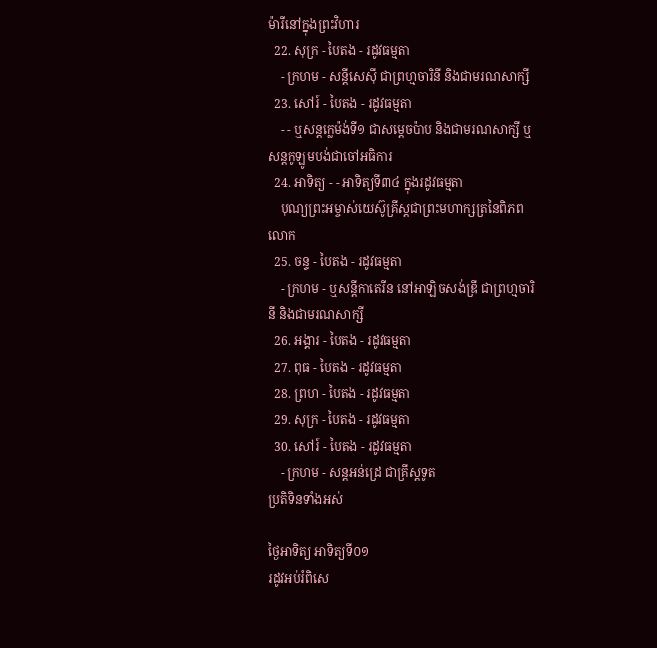ម៉ារីនៅក្នុងព្រះវិហារ
  22. សុក្រ - បៃតង - រដូវធម្មតា
    - ក្រហម - សន្ដីសេស៊ី ជាព្រហ្មចារិនី និងជាមរណសាក្សី
  23. សៅរ៍ - បៃតង - រដូវធម្មតា
    - - ឬសន្ដក្លេម៉ង់ទី១ ជាសម្ដេចប៉ាប និងជាមរណសាក្សី ឬសន្ដកូឡូមបង់ជាចៅអធិការ
  24. អាទិត្យ - - អាទិត្យទី៣៤ ក្នុងរដូវធម្មតា
    បុណ្យព្រះអម្ចាស់យេស៊ូគ្រីស្ដជាព្រះមហាក្សត្រនៃពិភពលោក
  25. ចន្ទ - បៃតង - រដូវធម្មតា
    - ក្រហម - ឬសន្ដីកាតេរីន នៅអាឡិចសង់ឌ្រី ជាព្រហ្មចារិនី និងជាមរណសាក្សី
  26. អង្គារ - បៃតង - រដូវធម្មតា
  27. ពុធ - បៃតង - រដូវធម្មតា
  28. ព្រហ - បៃតង - រដូវធម្មតា
  29. សុក្រ - បៃតង - រដូវធម្មតា
  30. សៅរ៍ - បៃតង - រដូវធម្មតា
    - ក្រហម - សន្ដអន់ដ្រេ ជាគ្រីស្ដទូត
ប្រតិទិនទាំងអស់

ថ្ងៃអាទិត្យ អាទិត្យទី០១
រដូវអប់រំពិសេ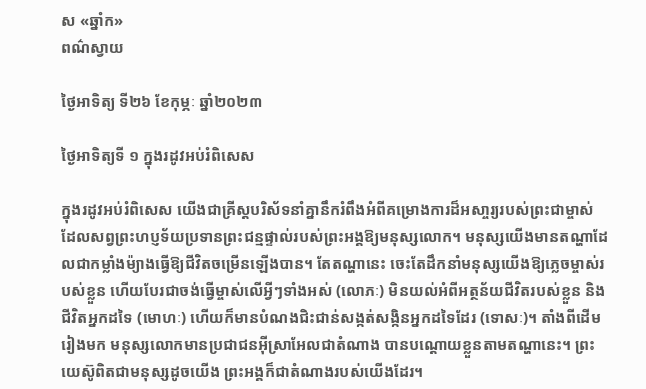ស «ឆ្នាំក»
ពណ៌ស្វាយ

ថ្ងៃអាទិត្យ ទី២៦ ខែកុម្ភៈ ឆ្នាំ២០២៣

ថ្ងៃអាទិត្យទី ១ ក្នុងរដូវអប់រំពិសេស

ក្នុងរដូវអប់រំពិសេស យើងជាគ្រីស្តបរិស័ទនាំគ្នានឹករំពឹងអំពីគម្រោងការដ៏អសា្ចរ្យរបស់ព្រះជាម្ចាស់ ដែលសព្វព្រះហប្ញទ័យប្រទានព្រះជន្មផ្ទាល់របស់ព្រះអង្គឱ្យមនុស្សលោក។ មនុស្សយើងមានតណ្ហាដែលជាកម្លាំងម៉្យាងធ្វើឱ្យជីវិតចម្រើនឡើងបាន។ តែតណ្ហានេះ ចេះតែដឹកនាំមនុស្សយើងឱ្យភ្លេចម្ចាស់របស់ខ្លួន ហើយបែរជាចង់ធ្វើម្ចាស់លើអ្វីៗទាំងអស់ (លោភៈ) មិនយល់អំពីអត្ថន័យជីវិតរបស់ខ្លួន និងជីវិតអ្នកដទៃ (មោហៈ) ហើយក៏មានបំណងជិះជាន់សង្កត់សង្កិនអ្នកដទៃដែរ (ទោសៈ)។ តាំងពីដើមរៀងមក មនុស្សលោកមានប្រជាជនអ៊ីស្រាអែលជាតំណាង បានបណ្តោយខ្លួនតាមតណ្ហានេះ។ ព្រះយេស៊ូពិតជាមនុស្សដូចយើង ព្រះអង្គក៏ជាតំណាងរបស់យើងដែរ។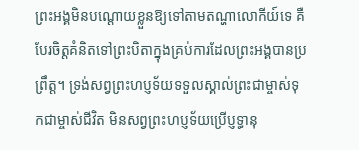ព្រះអង្គមិនបណ្តោយខ្លួនឱ្យទៅតាមតណ្ហាលោកីយ៍ទេ គឺបែរចិត្តគំនិតទៅព្រះបិតាក្នុងគ្រប់ការដែលព្រះអង្គបានប្រព្រឹត្ត។ ទ្រង់សព្វព្រះហប្ញទ័យទទួលស្គាល់ព្រះជាម្ចាស់ទុកជាម្ចាស់ជីវិត មិនសព្វព្រះហប្ញទ័យប្រើប្ញទ្ធានុ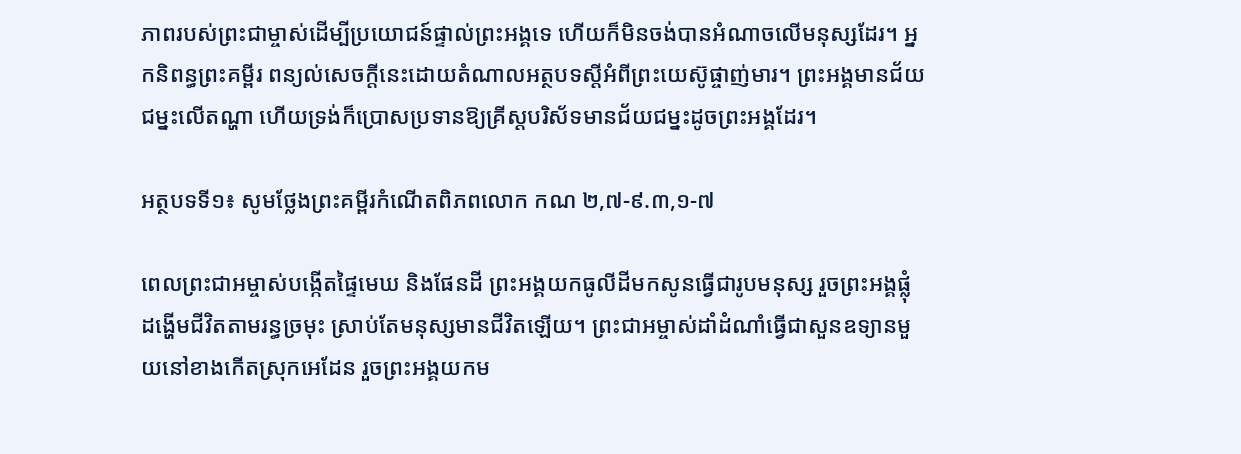ភាពរបស់ព្រះជាម្ចាស់ដើម្បីប្រយោជន៍ផ្ទាល់ព្រះអង្គទេ ហើយក៏មិនចង់បានអំណាចលើមនុស្សដែរ។ អ្នកនិពន្ធព្រះគម្ពីរ ពន្យល់សេចក្តីនេះដោយតំណាលអត្ថបទស្តីអំពីព្រះយេស៊ូផ្ចាញ់មារ។ ព្រះអង្គមានជ័យជម្នះលើតណ្ហា ហើយទ្រង់ក៏ប្រោសប្រទានឱ្យគ្រីស្តបរិស័ទមានជ័យជម្នះដូចព្រះអង្គដែរ។

អត្ថបទទី១៖ សូមថ្លែងព្រះគម្ពីរកំណើតពិភពលោក កណ ២,៧-៩.៣,១-៧

ពេលព្រះជាអម្ចាស់បង្កើតផ្ទៃមេឃ និងផែនដី ព្រះអង្គយកធូលីដីមកសូនធ្វើជារូបមនុស្ស រួចព្រះអង្គផ្លុំដង្ហើមជីវិតតាមរន្ធច្រមុះ ស្រាប់តែមនុស្សមានជីវិតឡើយ។ ព្រះជាអម្ចាស់ដាំដំណាំធ្វើជាសួនឧទ្យានមួយនៅខាងកើតស្រុកអេដែន រួចព្រះអង្គយកម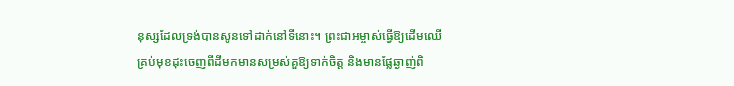នុស្សដែលទ្រង់បានសូនទៅដាក់នៅទីនោះ។ ព្រះជាអម្ចាស់ធ្វើឱ្យដើមឈើគ្រប់មុខដុះចេញពីដីមកមានសម្រស់គួឱ្យទាក់ចិត្ត និងមានផ្លែឆ្ងាញ់ពិ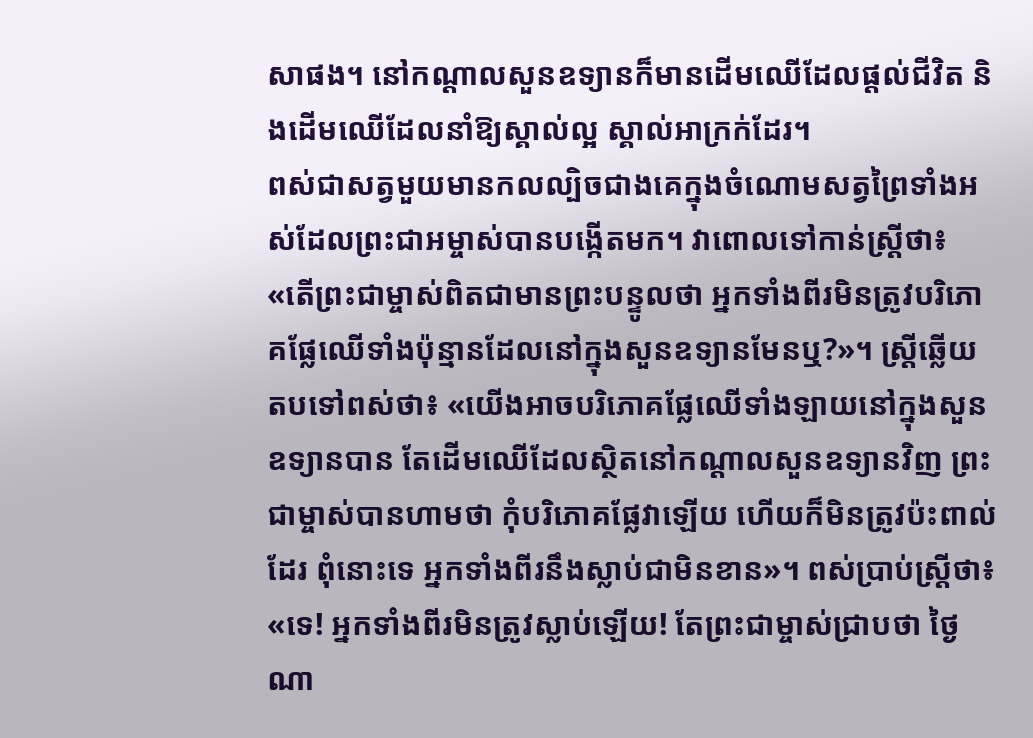សាផង។ នៅកណ្តាលសួនឧទ្យានក៏មានដើមឈើដែលផ្តល់ជីវិត និងដើមឈើដែលនាំឱ្យស្គាល់ល្អ ស្គាល់អាក្រក់ដែរ។
ពស់ជាសត្វមួយមានកលល្បិចជាងគេក្នុងចំណោមសត្វព្រៃទាំងអស់ដែលព្រះជាអម្ចាស់បានបង្កើតមក។ វាពោលទៅកាន់ស្រ្តីថា៖ «តើព្រះជាម្ចាស់ពិតជាមានព្រះបន្ទូលថា អ្នកទាំងពីរមិនត្រូវបរិភោគផ្លែឈើទាំងប៉ុន្មានដែលនៅក្នុងសួនឧទ្យានមែនឬ?»។ ស្រ្តីឆ្លើយតបទៅពស់ថា៖ «យើងអាចបរិភោគផ្លែឈើទាំងឡាយនៅក្នុងសួនឧទ្យានបាន តែដើមឈើដែលសិ្ថតនៅកណ្តាលសួនឧទ្យានវិញ ព្រះជាម្ចាស់បានហាមថា កុំបរិភោគផ្លែវាឡើយ ហើយក៏មិនត្រូវប៉ះពាល់ដែរ ពុំនោះទេ អ្នកទាំងពីរនឹងស្លាប់ជាមិនខាន»។ ពស់ប្រាប់ស្រ្តីថា៖ «ទេ! អ្នកទាំងពីរមិនត្រូវស្លាប់ឡើយ! តែព្រះជាម្ចាស់ជ្រាបថា ថ្ងៃណា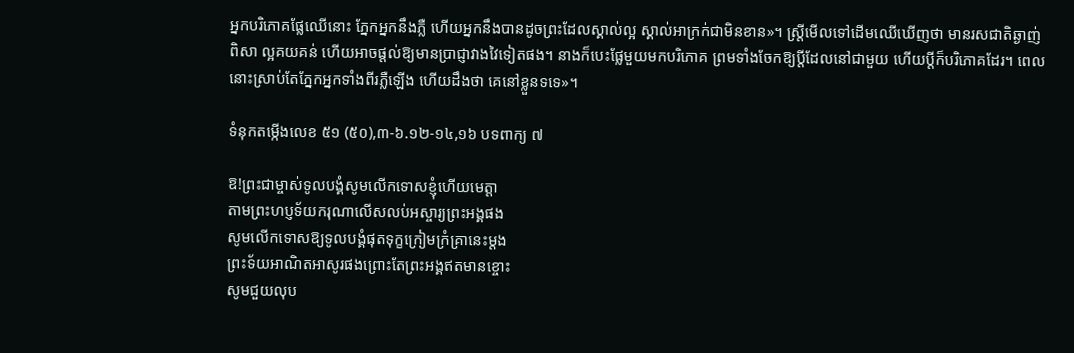អ្នកបរិភោគផ្លែឈើនោះ ភ្នែកអ្នកនឹងភ្លឺ ហើយអ្នកនឹងបានដូចព្រះដែលស្គាល់ល្អ ស្គាល់អាក្រក់ជាមិនខាន»។ ស្រ្តីមើលទៅដើមឈើឃើញថា មានរសជាតិឆ្ងាញ់ពិសា ល្អគយគន់ ហើយអាចផ្តល់ឱ្យមានប្រាជ្ញាវាងវៃទៀតផង។ នាងក៏បេះផ្លែមួយមកបរិភោគ ព្រមទាំងចែកឱ្យប្តីដែលនៅជាមួយ ហើយប្តីក៏បរិភោគដែរ។ ពេលនោះស្រាប់តែភ្នែកអ្នកទាំងពីរភ្លឺឡើង ហើយដឹងថា គេនៅខ្លួនទទេ»។

ទំនុកតម្កើងលេខ ៥១ (៥០),៣-៦.១២-១៤,១៦ បទពាក្យ ៧

ឱ!ព្រះជាម្ចាស់ទូលបង្គំសូមលើកទោសខ្ញុំហើយមេត្តា
តាមព្រះហប្ញទ័យករុណាលើសលប់អស្ចារ្យព្រះអង្គផង
សូមលើកទោសឱ្យទូលបង្គំផុតទុក្ខក្រៀមក្រំគ្រានេះម្តង
ព្រះទ័យអាណិតអាសូរផងព្រោះតែព្រះអង្គឥតមានខ្ចោះ
សូមជួយលុប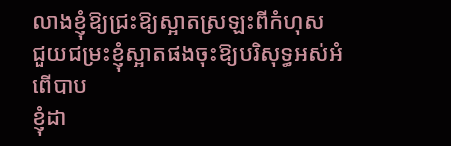លាងខ្ញុំឱ្យជ្រះឱ្យស្អាតស្រឡះពីកំហុស
ជួយជម្រះខ្ញុំស្អាតផងចុះឱ្យបរិសុទ្ធអស់អំពើបាប
ខ្ញុំដា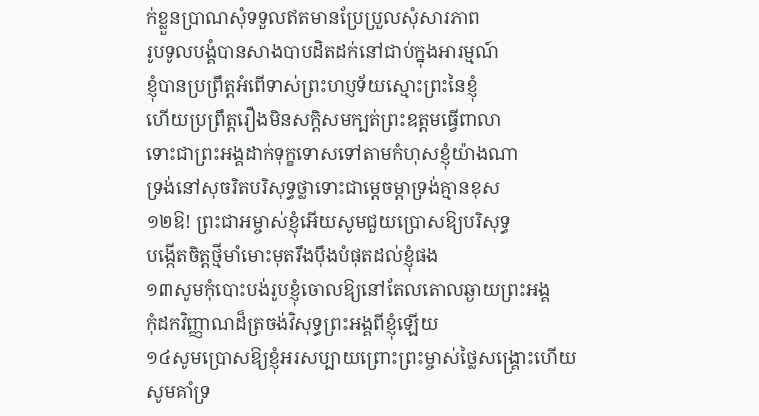ក់ខ្លួនប្រាណសុំទទួលឥតមានប្រែប្រួលសុំសារភាព
រូបទូលបង្គំបានសាងបាបដិតដក់នៅជាប់ក្នុងអារម្មណ៍
ខ្ញុំបានប្រព្រឹត្តអំពើទាស់ព្រះហប្ញទ័យស្មោះព្រះនៃខ្ញុំ
ហើយប្រព្រឹត្តរឿងមិនសក្តិសមក្បត់ព្រះឧត្តមធ្វើពាលា
ទោះជាព្រះអង្គដាក់ទុក្ខទោសទៅតាមកំហុសខ្ញុំយ៉ាងណា
ទ្រង់នៅសុចរិតបរិសុទ្ធថ្លាទោះជាម្តេចម្តាទ្រង់គ្មានខុស
១២ឱ! ព្រះជាអម្ចាស់ខ្ញុំអើយសូមជួយប្រោសឱ្យបរិសុទ្ធ
បង្កើតចិត្តថ្មីមាំមោះមុតរឹងប៉ឹងបំផុតដល់ខ្ញុំផង
១៣សូមកុំបោះបង់រូបខ្ញុំចោលឱ្យនៅតែលតោលឆ្ងាយព្រះអង្គ
កុំដកវិញ្ញាណដ៏ត្រចង់វិសុទ្ធព្រះអង្គពីខ្ញុំឡើយ
១៤សូមប្រោសឱ្យខ្ញុំអរសប្បាយព្រោះព្រះម្ចាស់ថ្លៃសង្រ្គោះហើយ
សូមគាំទ្រ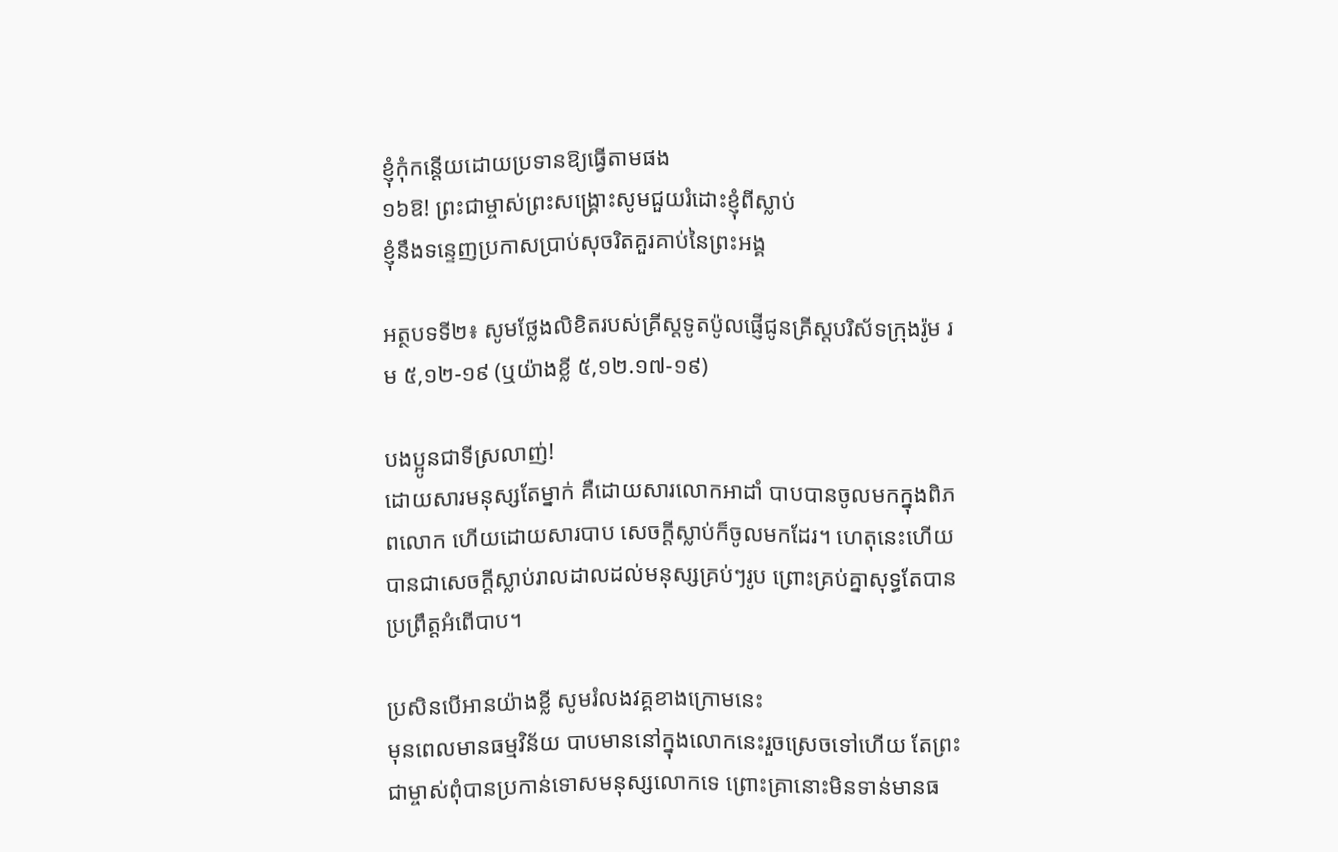ខ្ញុំកុំកន្តើយដោយប្រទានឱ្យធ្វើតាមផង
១៦ឱ! ព្រះជាម្ចាស់ព្រះសង្រ្គោះសូមជួយរំដោះខ្ញុំពីស្លាប់
ខ្ញុំនឹងទន្ទេញប្រកាសប្រាប់សុចរិតគួរគាប់នៃព្រះអង្គ

អត្ថបទទី២៖ សូមថ្លែងលិខិតរបស់គ្រីស្តទូតប៉ូលផ្ញើជូនគ្រីស្តបរិស័ទក្រុងរ៉ូម រម ៥,១២-១៩ (ឬយ៉ាងខ្លី ៥,១២.១៧-១៩)

បងប្អូនជាទីស្រលាញ់!
ដោយសារមនុស្សតែម្នាក់ គឺដោយសារលោកអាដាំ បាបបានចូលមកក្នុងពិភពលោក ហើយដោយសារបាប សេចក្តីស្លាប់ក៏ចូលមកដែរ។ ហេតុនេះហើយ បានជាសេចក្តីស្លាប់រាលដាលដល់មនុស្សគ្រប់ៗរូប ព្រោះគ្រប់គ្នាសុទ្ធតែបានប្រព្រឹត្តអំពើបាប។

ប្រសិនបើអានយ៉ាងខ្លី សូមរំលងវគ្គខាងក្រោមនេះ
មុនពេលមានធម្មវិន័យ បាបមាននៅក្នុងលោកនេះរួចស្រេចទៅហើយ តែព្រះជាម្ចាស់ពុំបានប្រកាន់ទោសមនុស្សលោកទេ ព្រោះគ្រានោះមិនទាន់មានធ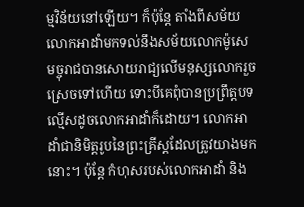ម្មវិន័យនៅឡើយ។ ក៏ប៉ុន្តែ តាំងពីសម័យលោកអាដាំមកទល់នឹងសម័យលោកម៉ូសេ មច្ចុរាជបានសោយរាជ្យលើមនុស្សលោករួចស្រេចទៅហើយ ទោះបីគេពុំបានប្រព្រឹត្តបទល្មើសដូចលោកអាដាំក៏ដោយ។ លោកអាដាំជានិមិត្តរូបនៃព្រះគ្រីស្តដែលត្រូវយាងមកនោះ។ ប៉ុន្តែ កំហុសរបស់លោកអាដាំ និង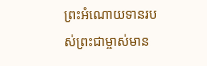ព្រះអំណោយទានរបស់ព្រះជាម្ចាស់មាន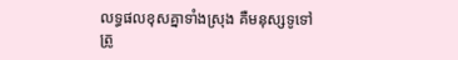លទ្ធផលខុសគ្នាទាំងស្រុង គឺមនុស្សទូទៅត្រូ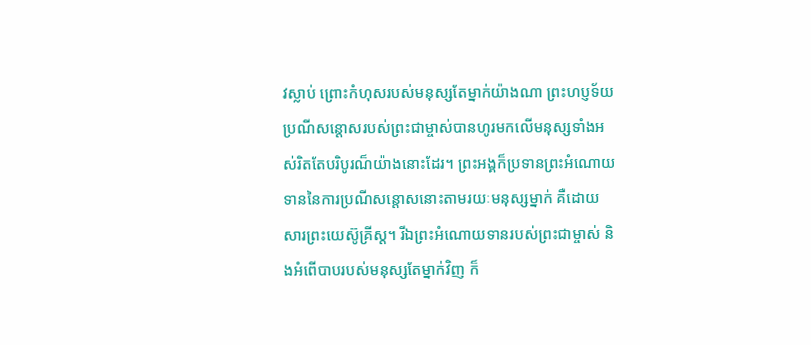វស្លាប់ ព្រោះកំហុសរបស់មនុស្សតែម្នាក់យ៉ាងណា ព្រះហប្ញទ័យប្រណីសន្តោសរបស់ព្រះជាម្ចាស់បានហូរមកលើមនុស្សទាំងអស់រិតតែបរិបូរណ៏យ៉ាងនោះដែរ។ ព្រះអង្គក៏ប្រទានព្រះអំណោយទាននៃការប្រណីសន្តោសនោះតាមរយៈមនុស្សម្នាក់ គឺដោយសារព្រះយេស៊ូគ្រីស្ត។ រីឯព្រះអំណោយទានរបស់ព្រះជាម្ចាស់ និងអំពើបាបរបស់មនុស្សតែម្នាក់វិញ ក៏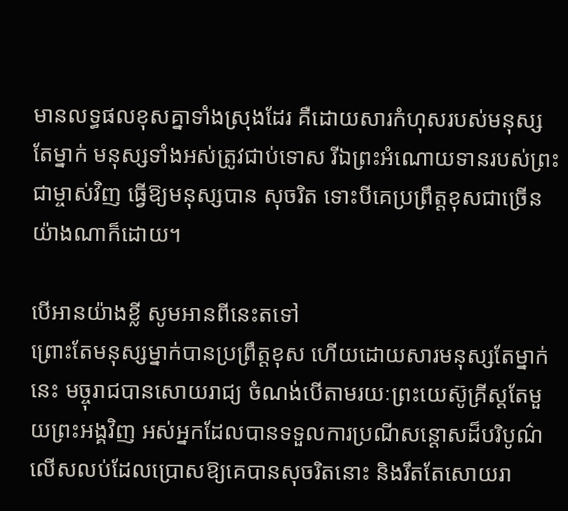មានលទ្ធផលខុសគ្នាទាំងស្រុងដែរ គឺដោយសារកំហុសរបស់មនុស្សតែម្នាក់ មនុស្សទាំងអស់ត្រូវជាប់ទោស រីឯព្រះអំណោយទានរបស់ព្រះជាម្ចាស់វិញ ធ្វើឱ្យមនុស្សបាន សុចរិត ទោះបីគេប្រព្រឹត្តខុសជាច្រើនយ៉ាងណាក៏ដោយ។

បើអានយ៉ាងខ្លី សូមអានពីនេះតទៅ
ព្រោះតែមនុស្សម្នាក់បានប្រព្រឹត្តខុស ហើយដោយសារមនុស្សតែម្នាក់នេះ មច្ចុរាជបានសោយរាជ្យ ចំណង់បើតាមរយៈព្រះយេស៊ូគ្រីស្តតែមួយព្រះអង្គវិញ អស់អ្នកដែលបានទទួលការប្រណីសន្តោសដ៏បរិបូណ៌លើសលប់ដែលប្រោសឱ្យគេបានសុចរិតនោះ និងរឹតតែសោយរា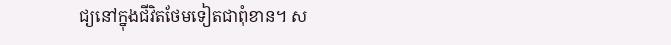ជ្យនៅក្នុងជីវិតថែមទៀតជាពុំខាន។ ស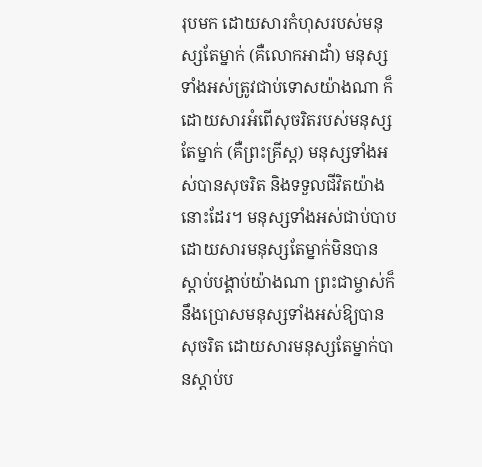រុបមក ដោយសារកំហុសរបស់មនុស្សតែម្នាក់ (គឺលោកអាដាំ) មនុស្សទាំងអស់ត្រូវជាប់ទោសយ៉ាងណា ក៏ដោយសារអំពើសុចរិតរបស់មនុស្សតែម្នាក់ (គឺព្រះគ្រីស្ត) មនុស្សទាំងអស់បានសុចរិត និងទទួលជីវិតយ៉ាងនោះដែរ។ មនុស្សទាំងអស់ជាប់បាបដោយសារមនុស្សតែម្នាក់មិនបានស្តាប់បង្គាប់យ៉ាងណា ព្រះជាម្ចាស់ក៏នឹងប្រោសមនុស្សទាំងអស់ឱ្យបានសុចរិត ដោយសារមនុស្សតែម្នាក់បានស្តាប់ប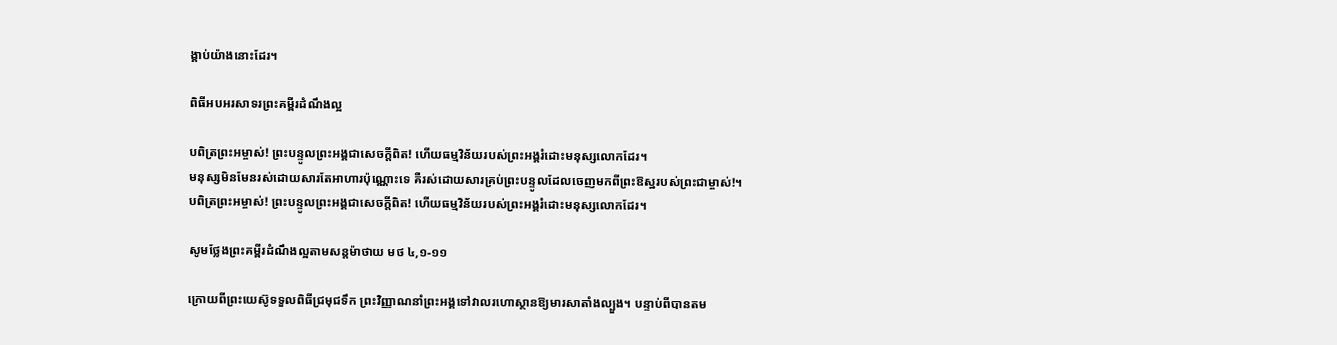ង្គាប់យ៉ាងនោះដែរ។

ពិធីអបអរសាទរព្រះគម្ពីរដំណឹងល្អ

បពិត្រព្រះអម្ចាស់! ព្រះបន្ទូលព្រះអង្គជាសេចក្តីពិត! ហើយធម្មវិន័យរបស់ព្រះអង្គរំដោះមនុស្សលោកដែរ។
មនុស្សមិនមែនរស់ដោយសារតែអាហារប៉ុណ្ណោះទេ គឺរស់ដោយសារគ្រប់ព្រះបន្ទូលដែលចេញមកពីព្រះឱស្ឋរបស់ព្រះជាម្ចាស់!។
បពិត្រព្រះអម្ចាស់! ព្រះបន្ទូលព្រះអង្គជាសេចក្តីពិត! ហើយធម្មវិន័យរបស់ព្រះអង្គរំដោះមនុស្សលោកដែរ។

សូមថ្លែងព្រះគម្ពីរដំណឹងល្អតាមសន្តម៉ាថាយ មថ ៤,១-១១

ក្រោយពីព្រះយេស៊ូទទួលពិធីជ្រមុជទឹក ព្រះវិញ្ញាណនាំព្រះអង្គទៅវាលរហោស្ថានឱ្យមារសាតាំងល្បួង។ បន្ទាប់ពីបានតម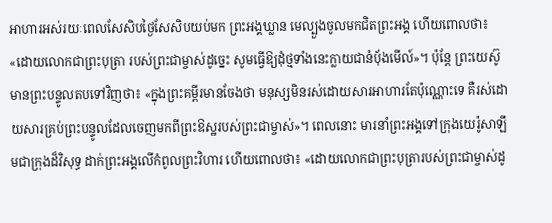អាហារអស់រយៈពេលសែសិបថ្ងៃសែសិបយប់មក ព្រះអង្គឃ្លាន មេល្បួងចូលមកជិតព្រះអង្គ ហើយពោលថា៖ «ដោយលោកជាព្រះបុត្រា របស់ព្រះជាម្ចាស់ដូច្នេះ សូមធ្វើឱ្យដុំថ្មទាំងនេះក្លាយជានំប៉័ងមើល៍»។ ប៉ុន្តែ ព្រះយេស៊ូមានព្រះបន្ទូលតបទៅវិញថា៖ «ក្នុងព្រះគម្ពីរមានចែងថា មនុស្សមិនរស់ដោយសារអាហារតែប៉ុណ្ណោះទេ គឺរស់ដោយសារគ្រប់ព្រះបន្ទូលដែលចេញមកពីព្រះឱស្ឋរបស់ព្រះជាម្ចាស់»។ ពេលនោះ មារនាំព្រះអង្គទៅក្រុងយេរ៉ូសាឡឹមជាក្រុងដ៏វិសុទ្ធ ដាក់ព្រះអង្គលើកំពូលព្រះវិហារ ហើយពោលថា៖ «ដោយលោកជាព្រះបុត្រារបស់ព្រះជាម្ចាស់ដូ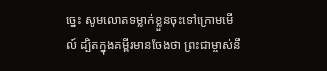ច្នេះ សូមលោតទម្លាក់ខ្លួនចុះទៅក្រោមមើល៍ ដ្បិតក្នុងគម្ពីរមានចែងថា ព្រះជាម្ចាស់នឹ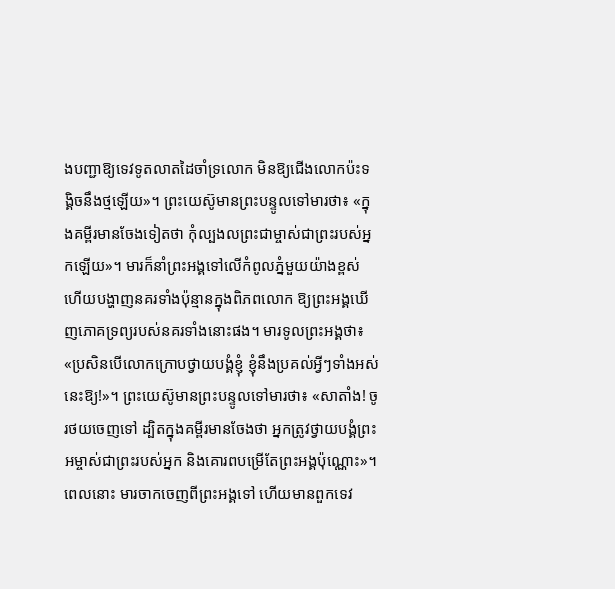ងបញ្ជាឱ្យទេវទូតលាតដៃចាំទ្រលោក មិនឱ្យជើងលោកប៉ះទង្គិចនឹងថ្មឡើយ»។ ព្រះយេស៊ូមានព្រះបន្ទូលទៅមារថា៖ «ក្នុងគម្ពីរមានចែងទៀតថា កុំល្បងលព្រះជាម្ចាស់ជាព្រះរបស់អ្នកឡើយ»។ មារក៏នាំព្រះអង្គទៅលើកំពូលភ្នំមួយយ៉ាងខ្ពស់ ហើយបង្ហាញនគរទាំងប៉ុន្មានក្នុងពិភពលោក ឱ្យព្រះអង្គឃើញភោគទ្រព្យរបស់នគរទាំងនោះផង។ មារទូលព្រះអង្គថា៖ «ប្រសិនបើលោកក្រោបថ្វាយបង្គំខ្ញុំ ខ្ញុំនឹងប្រគល់អ្វីៗទាំងអស់នេះឱ្យ!»។ ព្រះយេស៊ូមានព្រះបន្ទូលទៅមារថា៖ «សាតាំង! ចូរថយចេញទៅ ដ្បិតក្នុងគម្ពីរមានចែងថា អ្នកត្រូវថ្វាយបង្គំព្រះអម្ចាស់ជាព្រះរបស់អ្នក និងគោរពបម្រើតែព្រះអង្គប៉ុណ្ណោះ»។ ពេលនោះ មារចាកចេញពីព្រះអង្គទៅ ហើយមានពួកទេវ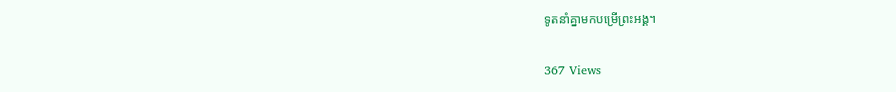ទូតនាំគ្នាមកបម្រើព្រះអង្គ។

367 Views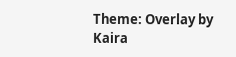Theme: Overlay by Kaira